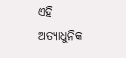ଏହି ଅତ୍ୟାଧୁନିକ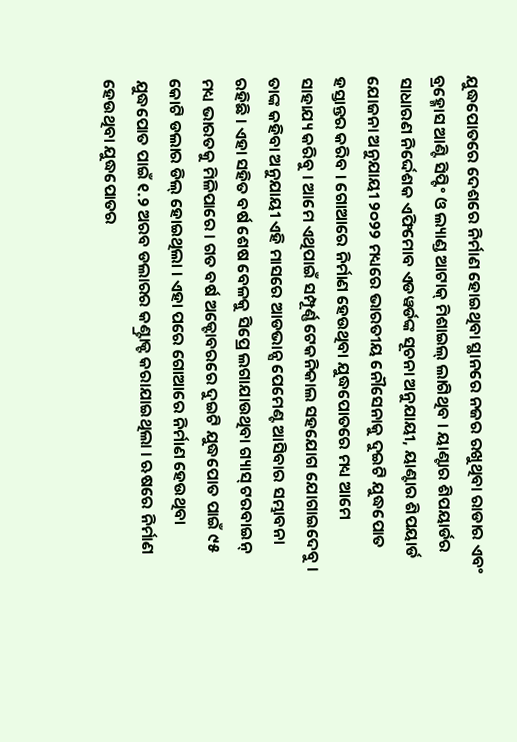ଯୁଦ୍ଧପୋତରେ ଦେଶରେ ନିର୍ମାଣ ହୋଇଥିବା ସ୍ଥାନରେ ନଜର ରଖୁଥିବା ରାଡାର ଏବଂ ବ୍ରହ୍ମୋସ ଆଣ୍ଟି ସିପ୍ଟିଂ ଓ ଲ୍ୟାଣ୍ଡ ଆଟାକ୍ ମିଶାଇଲ୍ ଲାଗିଥିବ । ୟାଣ୍ଟାର ଶିପୟାର୍ଡର ସାଧାରଣ ନିର୍ଦ୍ଦେଶକ ଏଫିମୋବ ଏଡୱର୍ଡଙ୍କ ସୂଚନା ଅନୁଯାୟୀ, ୟାଣ୍ଟାର ଶିପୟାର୍ଡ ଯୋଜନା ଅନୁଯାୟୀ ୨୦୨୨ ମଧ୍ୟରେ ଭାରତୀୟ ନୌସେନାକୁ ଦୁଇଟି ଯୁଦ୍ଧପୋତ ହସ୍ତାନ୍ତର କରିବ । ଗୋଆରେ ନିର୍ମାଣ ହେଉଥିବା ଯୁଦ୍ଧପୋତରେ ମଧ୍ୟ ଆମେ ସାହାଯ୍ୟ କରିବୁ । ଆମେ ଏଥିପାଇଁ ସମ୍ପୂର୍ଣ୍ଣ ଟେକନିକାଲ ସହଯୋଗ ଯୋଗାଇଦେବୁ ।
ତାଙ୍କ କହିବା ଅନୁଯାୟୀ ଏହି ମାସରେ ଆଡଭାନ୍ସ ପେମେଣ୍ଟ ଆସିବାର ସମ୍ଭାବନା ରହିଛି । ଏହା ସହିତ ବର୍ଷ ଶେଷ ବେଳକୁ ସିପ୍ରେ ଲଗାଯାଉଥିବା ଗ୍ୟାସ୍ ଟରବାଇନ୍ ମଧ୍ୟ ଭାରତକୁ ମିଳିପାରେ । ଗତ ବର୍ଷ ଅକ୍ଟୋବରରେ ଦୁଇଟି ଯୁଦ୍ଧପୋତ ପାଇଁ ୯୫ କୋଟି ଡଲାର ଡିଲ୍ ହୋଇଥିଲା । ଏହା ପରେ ଗୋଆରେ ନିର୍ମାଣ ହେଉଥିବା ଯୁଦ୍ଧପୋତ ପାଇଁ ୧.୨ ଅରବ ଡଲାରର କଣ୍ଟ୍ରାକ୍ଟ କରାଯାଇଥିଲା । ଋଷରେ ନିର୍ମାଣ ହେଉଥିବା ଯୁଦ୍ଧପୋତର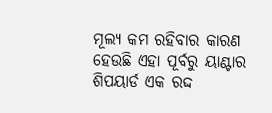ମୂଲ୍ୟ କମ ରହିବାର କାରଣ ହେଉଛି ଏହା ପୂର୍ବରୁ ୟାଣ୍ଟାର ଶିପୟାର୍ଡ ଏକ ରଦ୍ଦ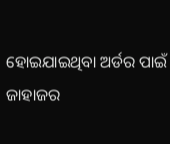ହୋଇଯାଇଥିବା ଅର୍ଡର ପାଇଁ ଜାହାଜର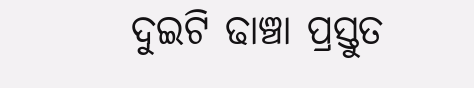ଦୁଇଟି ଢାଞ୍ଚା ପ୍ରସ୍ତୁତ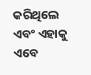କରିଥିଲେ ଏବଂ ଏହାକୁ ଏବେ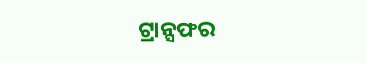ଟ୍ରାନ୍ସଫର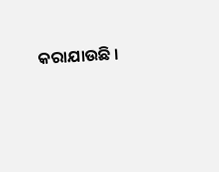କରାଯାଉଛି ।